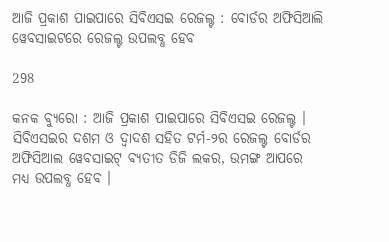ଆଜି ପ୍ରକାଶ ପାଇପାରେ ସିବିଏସଇ ରେଜଲ୍ଟ : ବୋର୍ଡର ଅଫିସିଆଲି ୱେବସାଇଟରେ ରେଜଲ୍ଟ ଉପଲବ୍ଧ ହେବ

298

କନକ ବ୍ୟୁରୋ : ଆଜି ପ୍ରକାଶ ପାଇପାରେ ସିବିଏସଇ ରେଜଲ୍ଟ । ସିବିଏସଇର ଦଶମ ଓ ଦ୍ୱାଦଶ ସହିତ ଟର୍ମ-୨ର ରେଜଲ୍ଟ ବୋର୍ଡର ଅଫିସିଆଲ ୱେବସାଇଟ୍ ବ୍ୟତୀତ ଡିଜି ଲକର, ଉମଙ୍ଗ ଆପରେ ମଧ୍ୟ ଉପଲବ୍ଧ ହେବ ।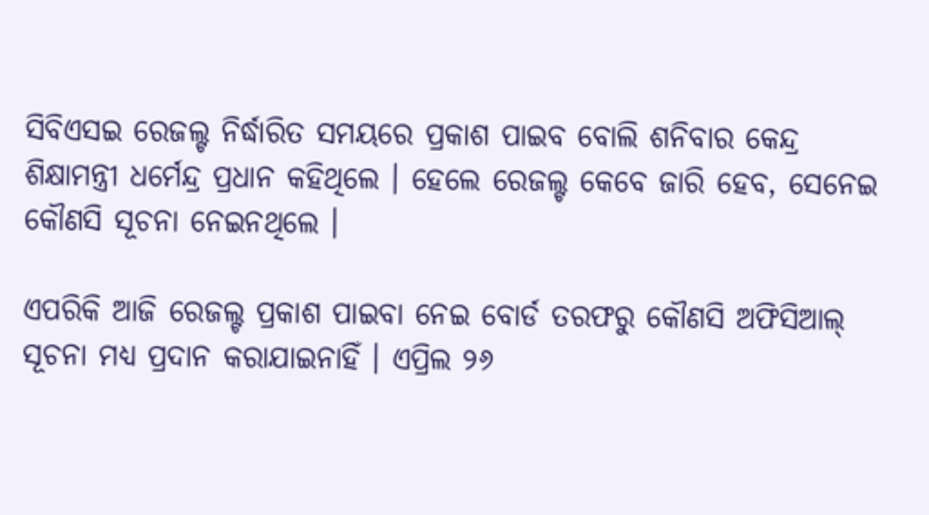ସିବିଏସଇ ରେଜଲ୍ଟ ନିର୍ଦ୍ଧାରିତ ସମୟରେ ପ୍ରକାଶ ପାଇବ ବୋଲି ଶନିବାର କେନ୍ଦ୍ର ଶିକ୍ଷାମନ୍ତ୍ରୀ ଧର୍ମେନ୍ଦ୍ର ପ୍ରଧାନ କହିଥିଲେ । ହେଲେ ରେଜଲ୍ଟ କେବେ ଜାରି ହେବ, ସେନେଇ କୌଣସି ସୂଚନା ନେଇନଥିଲେ ।

ଏପରିକି ଆଜି ରେଜଲ୍ଟ ପ୍ରକାଶ ପାଇବା ନେଇ ବୋର୍ଡ ତରଫରୁ କୌଣସି ଅଫିସିଆଲ୍ ସୂଚନା ମଧ୍ୟ ପ୍ରଦାନ କରାଯାଇନାହିଁ । ଏପ୍ରିଲ ୨୬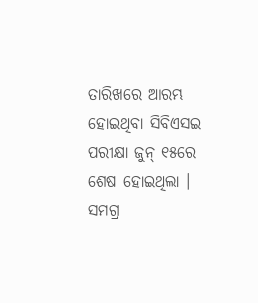ତାରିଖରେ ଆରମ୍ଭ ହୋଇଥିବା ସିବିଏସଇ ପରୀକ୍ଷା ଜୁନ୍ ୧୫ରେ ଶେଷ ହୋଇଥିଲା । ସମଗ୍ର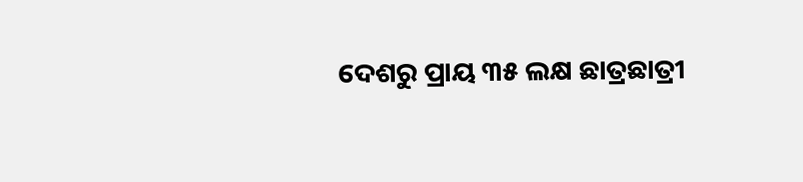ଦେଶରୁ ପ୍ରାୟ ୩୫ ଲକ୍ଷ ଛାତ୍ରଛାତ୍ରୀ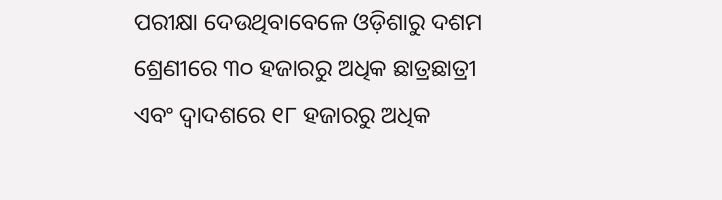ପରୀକ୍ଷା ଦେଉଥିବାବେଳେ ଓଡ଼ିଶାରୁ ଦଶମ ଶ୍ରେଣୀରେ ୩୦ ହଜାରରୁ ଅଧିକ ଛାତ୍ରଛାତ୍ରୀ ଏବଂ ଦ୍ୱାଦଶରେ ୧୮ ହଜାରରୁ ଅଧିକ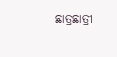ଛାତ୍ରଛାତ୍ରୀ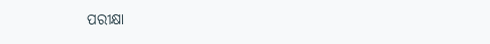ପରୀକ୍ଷା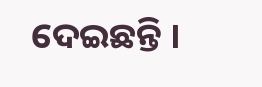ଦେଇଛନ୍ତି ।